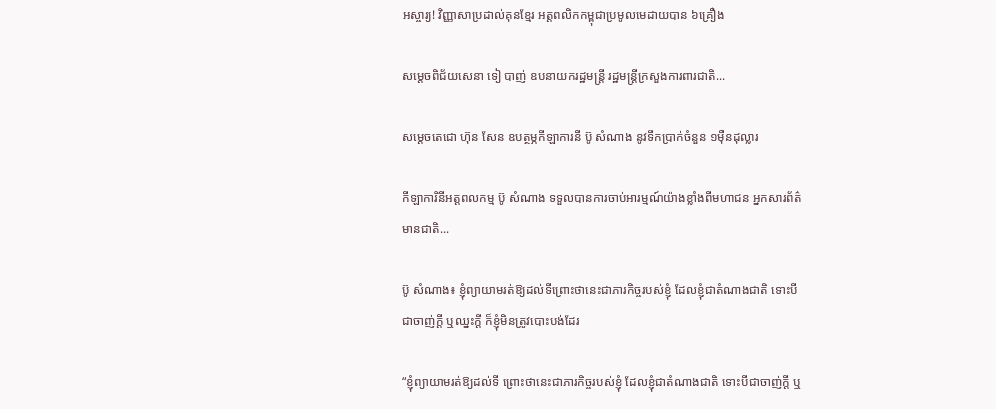អស្ចារ្យ! វិញ្ញាសាប្រដាល់គុនខ្មែរ អត្តពលិកកម្ពុជាប្រមូលមេដាយបាន ៦គ្រឿង

សម្តេចពិជ័យសេនា ទៀ បាញ់ ឧបនាយករដ្ឋមន្រ្តី រដ្ឋមន្រ្តីក្រសួងការពារជាតិ...

សម្ដេចតេជោ ហ៊ុន សែន ឧបត្ថម្ភកីឡាការនី ប៊ូ សំណាង នូវទឹកប្រាក់ចំនួន ១ម៉ឺនដុល្លារ

កីឡាការិនីអត្តពលកម្ម ប៊ូ សំណាង ទទួលបានការចាប់អារម្មណ៍យ៉ាងខ្លាំងពីមហាជន អ្នកសារព័ត៌មានជាតិ...

ប៊ូ សំណាង៖ ខ្ញុំព្យាយាមរត់ឱ្យដល់ទីព្រោះថានេះជាភារកិច្ចរបស់ខ្ញុំ ដែលខ្ញុំជាតំណាងជាតិ ទោះបីជាចាញ់ក្ដី ឬឈ្នះក្ដី ក៏ខ្ញុំមិនត្រូវបោះបង់ដែរ

“ខ្ញុំព្យាយាមរត់ឱ្យដល់ទី ព្រោះថានេះជាភារកិច្ចរបស់ខ្ញុំ ដែលខ្ញុំជាតំណាងជាតិ ទោះបីជាចាញ់ក្ដី ឬ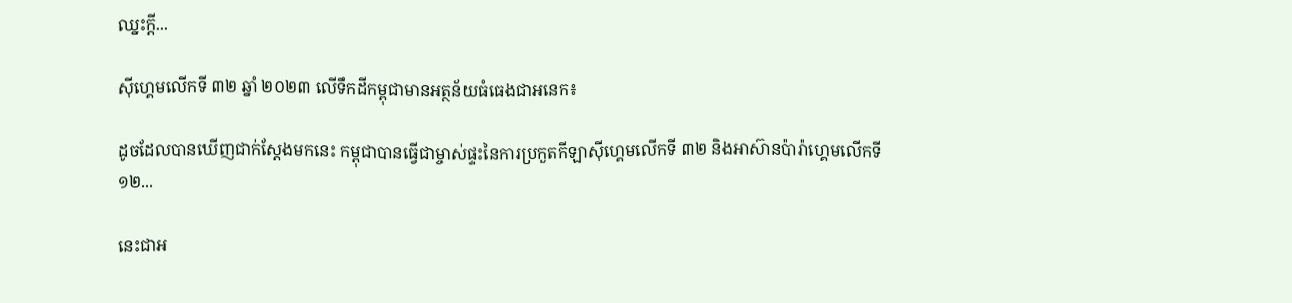ឈ្នះក្ដី...

ស៊ីហ្គេមលើកទី ៣២ ឆ្នាំ ២០២៣ លើទឹកដីកម្ពុជាមានអត្ថន័យធំធេងជាអនេក៖

ដូចដែលបានឃើញជាក់ស្ដែងមកនេះ កម្ពុជាបានធ្វើជាម្ចាស់ផ្ទះនៃការប្រកួតកីឡាស៊ីហ្គេមលើកទី ៣២ និងអាស៊ានប៉ារ៉ាហ្គេមលើកទី ១២...

នេះជាអ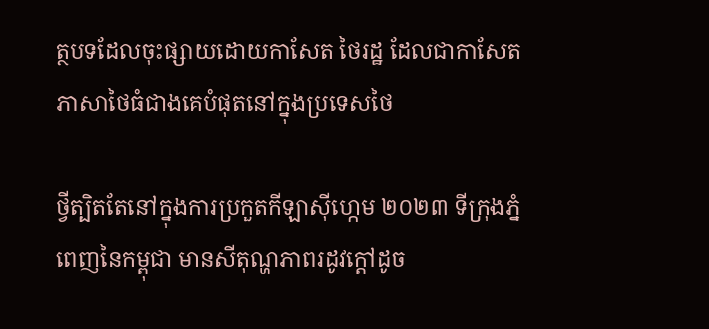ត្ថបទដែលចុះផ្សាយដោយកាសែត ថៃរដ្ឋ ដែលជាកាសែតភាសាថៃធំជាងគេបំផុតនៅក្នុងប្រទេសថៃ

ថ្វីត្បិតតែនៅក្នុងការប្រកួតកីឡាស៊ីហ្កេម ២០២៣ ទីក្រុងភ្នំពេញនៃកម្ពុជា មានសីតុណ្ហភាពរដូវក្តៅដូច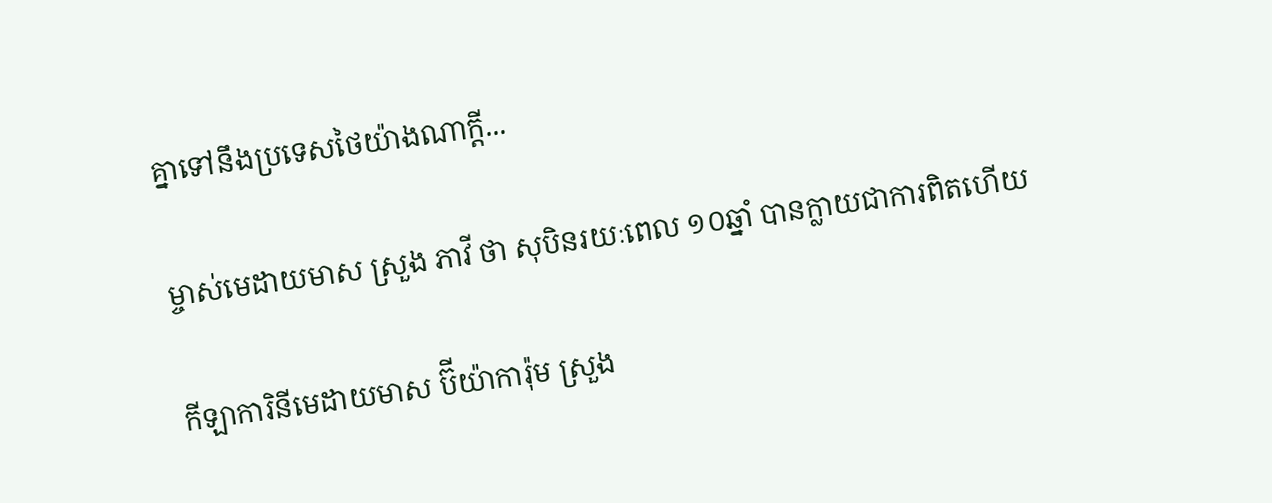គ្នាទៅនឹងប្រទេសថៃយ៉ាងណាក្តី...

ម្ចាស់មេដាយមាស ស្រួង ភាវី ថា សុបិនរយៈពេល ១០ឆ្នាំ បានក្លាយជាការពិតហើយ

កីឡាការិនីមេដាយមាស ប៊ីយ៉ាការ៉ុម ស្រួង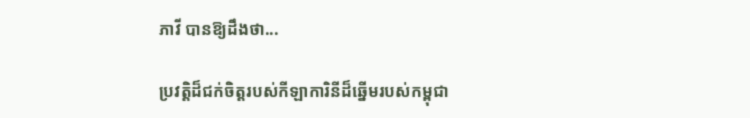ភាវី បានឱ្យដឹងថា...

ប្រវត្តិដ៏ជក់ចិត្តរបស់កីឡាការិនីដ៏ឆ្នើមរបស់កម្ពុជា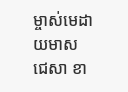ម្ចាស់មេដាយមាស ជេសា ខា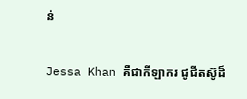ន់

Jessa Khan គឺជាកីឡាករ ជូជីតស៊ូដ៏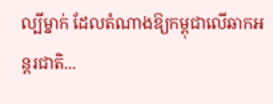ល្បីម្នាក់ ដែលតំណាងឱ្យកម្ពុជាលើឆាកអន្តរជាតិ...